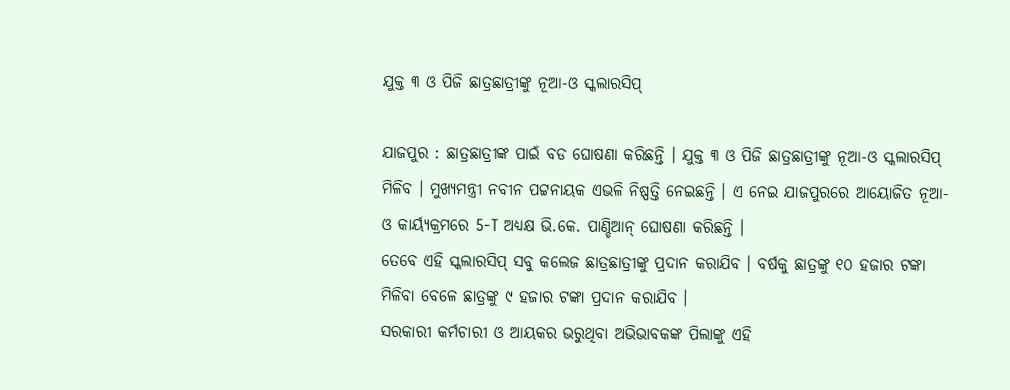ଯୁକ୍ତ ୩ ଓ ପିଜି ଛାତ୍ରଛାତ୍ରୀଙ୍କୁ ନୂଆ-ଓ ସ୍କଲାରସିପ୍

ଯାଜପୁର : ଛାତ୍ରଛାତ୍ରୀଙ୍କ ପାଇଁ ବଡ ଘୋଷଣା କରିଛନ୍ତି । ଯୁକ୍ତ ୩ ଓ ପିଜି ଛାତ୍ରଛାତ୍ରୀଙ୍କୁ ନୂଆ-ଓ ସ୍କଲାରସିପ୍ ମିଳିବ । ମୁଖ୍ୟମନ୍ତ୍ରୀ ନବୀନ ପଟ୍ଟନାୟକ ଏଭଳି ନିଷ୍ପତ୍ତି ନେଇଛନ୍ତି । ଏ ନେଇ ଯାଜପୁରରେ ଆୟୋଜିତ ନୂଆ-ଓ କାର୍ୟ୍ୟକ୍ରମରେ 5-T ଅଧ୍ୟକ୍ଷ ଭି.କେ. ପାଣ୍ଡିଆନ୍ ଘୋଷଣା କରିଛନ୍ତି ।
ତେବେ ଏହି ସ୍କଲାରସିପ୍ ସବୁ କଲେଜ ଛାତ୍ରଛାତ୍ରୀଙ୍କୁ ପ୍ରଦାନ କରାଯିବ । ବର୍ଷକୁ ଛାତ୍ରଙ୍କୁ ୧୦ ହଜାର ଟଙ୍କା ମିଳିବା ବେଳେ ଛାତ୍ରଙ୍କୁ ୯ ହଜାର ଟଙ୍କା ପ୍ରଦାନ କରାଯିବ ।
ସରକାରୀ କର୍ମଚାରୀ ଓ ଆୟକର ଭରୁଥିବା ଅଭିଭାବକଙ୍କ ପିଲାଙ୍କୁ ଏହି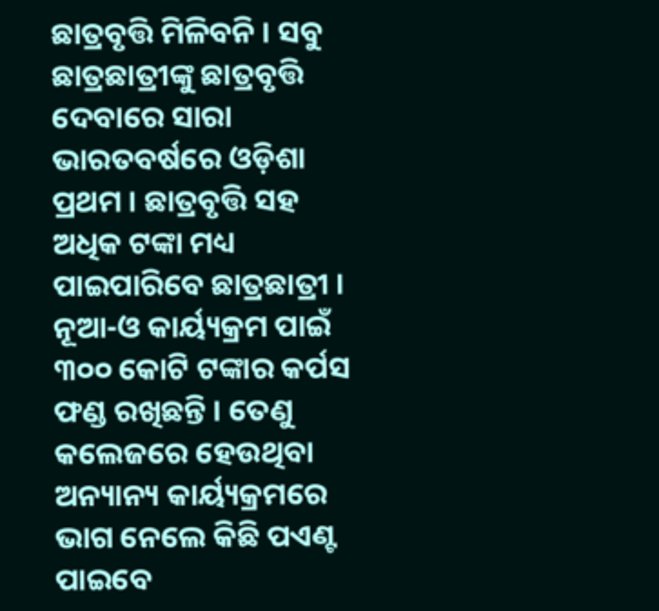ଛାତ୍ରବୃତ୍ତି ମିଳିବନି । ସବୁ ଛାତ୍ରଛାତ୍ରୀଙ୍କୁ ଛାତ୍ରବୃତ୍ତି ଦେବାରେ ସାରା ଭାରତବର୍ଷରେ ଓଡ଼ିଶା ପ୍ରଥମ । ଛାତ୍ରବୃତ୍ତି ସହ ଅଧିକ ଟଙ୍କା ମଧ୍ୟ ପାଇପାରିବେ ଛାତ୍ରଛାତ୍ରୀ । ନୂଆ-ଓ କାର୍ୟ୍ୟକ୍ରମ ପାଇଁ ୩୦୦ କୋଟି ଟଙ୍କାର କର୍ପସ ଫଣ୍ଡ ରଖିଛନ୍ତି । ତେଣୁ କଲେଜରେ ହେଉଥିବା ଅନ୍ୟାନ୍ୟ କାର୍ୟ୍ୟକ୍ରମରେ ଭାଗ ନେଲେ କିଛି ପଏଣ୍ଟ ପାଇବେ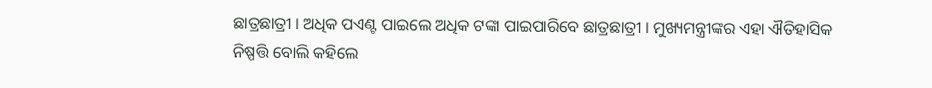ଛାତ୍ରଛାତ୍ରୀ । ଅଧିକ ପଏଣ୍ଟ ପାଇଲେ ଅଧିକ ଟଙ୍କା ପାଇପାରିବେ ଛାତ୍ରଛାତ୍ରୀ । ମୁଖ୍ୟମନ୍ତ୍ରୀଙ୍କର ଏହା ଐତିହାସିକ ନିଷ୍ପତ୍ତି ବୋଲି କହିଲେ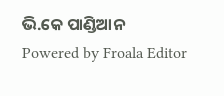ଭି.କେ ପାଣ୍ଡିଆନ
Powered by Froala Editor